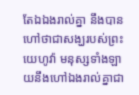តែឯឯងរាល់គ្នា នឹងបានហៅថាជាសង្ឃរបស់ព្រះយេហូវ៉ា មនុស្សទាំងឡាយនឹងហៅឯងរាល់គ្នាជា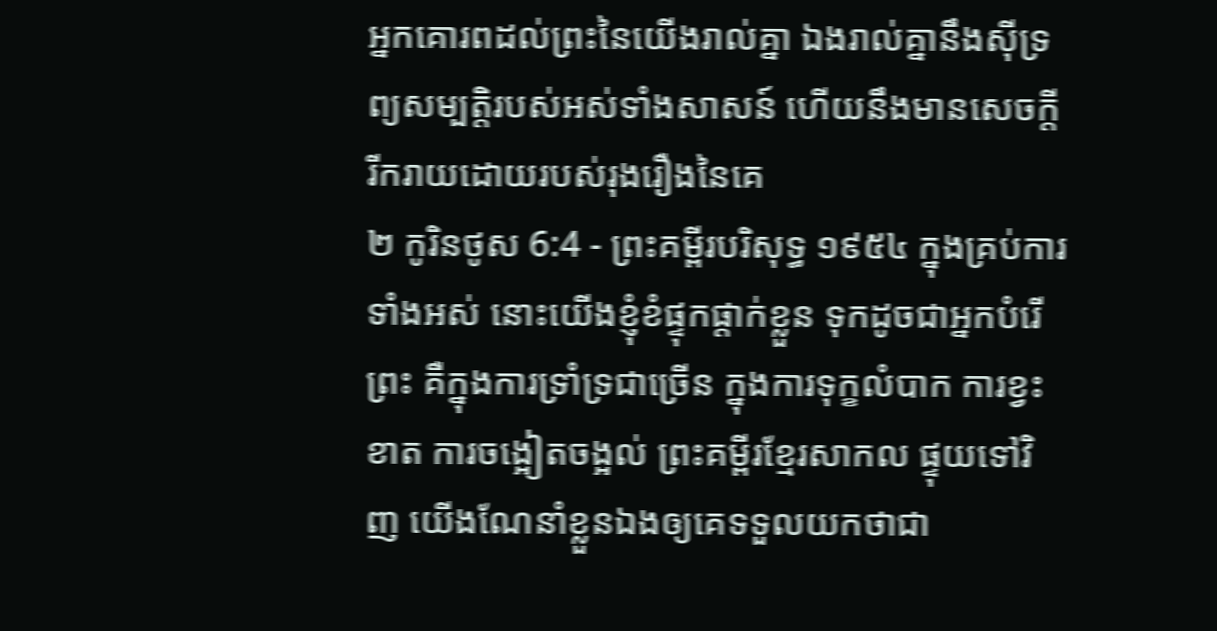អ្នកគោរពដល់ព្រះនៃយើងរាល់គ្នា ឯងរាល់គ្នានឹងស៊ីទ្រព្យសម្បត្តិរបស់អស់ទាំងសាសន៍ ហើយនឹងមានសេចក្ដីរីករាយដោយរបស់រុងរឿងនៃគេ
២ កូរិនថូស 6:4 - ព្រះគម្ពីរបរិសុទ្ធ ១៩៥៤ ក្នុងគ្រប់ការទាំងអស់ នោះយើងខ្ញុំខំផ្ទុកផ្តាក់ខ្លួន ទុកដូចជាអ្នកបំរើព្រះ គឺក្នុងការទ្រាំទ្រជាច្រើន ក្នុងការទុក្ខលំបាក ការខ្វះខាត ការចង្អៀតចង្អល់ ព្រះគម្ពីរខ្មែរសាកល ផ្ទុយទៅវិញ យើងណែនាំខ្លួនឯងឲ្យគេទទួលយកថាជា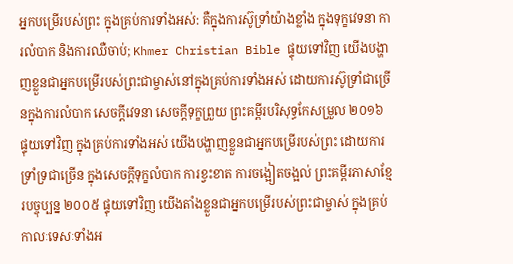អ្នកបម្រើរបស់ព្រះ ក្នុងគ្រប់ការទាំងអស់: គឺក្នុងការស៊ូទ្រាំយ៉ាងខ្លាំង ក្នុងទុក្ខវេទនា ការលំបាក និងការឈឺចាប់; Khmer Christian Bible ផ្ទុយទៅវិញ យើងបង្ហាញខ្លួនជាអ្នកបម្រើរបស់ព្រះជាម្ចាស់នៅក្នុងគ្រប់ការទាំងអស់ ដោយការស៊ូទ្រាំជាច្រើនក្នុងការលំបាក សេចក្ដីវេទនា សេចក្ដីទុក្ខព្រួយ ព្រះគម្ពីរបរិសុទ្ធកែសម្រួល ២០១៦ ផ្ទុយទៅវិញ ក្នុងគ្រប់ការទាំងអស់ យើងបង្ហាញខ្លួនជាអ្នកបម្រើរបស់ព្រះ ដោយការទ្រាំទ្រជាច្រើន ក្នុងសេចក្ដីទុក្ខលំបាក ការខ្វះខាត ការចង្អៀតចង្អល់ ព្រះគម្ពីរភាសាខ្មែរបច្ចុប្បន្ន ២០០៥ ផ្ទុយទៅវិញ យើងតាំងខ្លួនជាអ្នកបម្រើរបស់ព្រះជាម្ចាស់ ក្នុងគ្រប់កាលៈទេសៈទាំងអ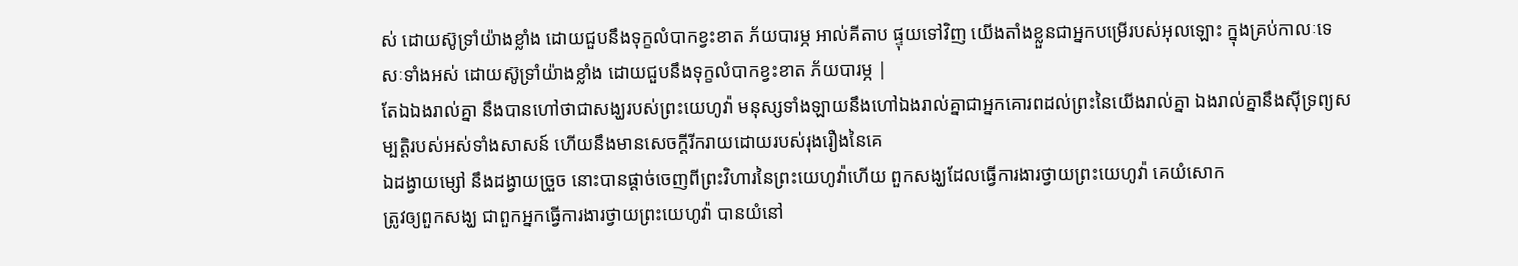ស់ ដោយស៊ូទ្រាំយ៉ាងខ្លាំង ដោយជួបនឹងទុក្ខលំបាកខ្វះខាត ភ័យបារម្ភ អាល់គីតាប ផ្ទុយទៅវិញ យើងតាំងខ្លួនជាអ្នកបម្រើរបស់អុលឡោះ ក្នុងគ្រប់កាលៈទេសៈទាំងអស់ ដោយស៊ូទ្រាំយ៉ាងខ្លាំង ដោយជួបនឹងទុក្ខលំបាកខ្វះខាត ភ័យបារម្ភ |
តែឯឯងរាល់គ្នា នឹងបានហៅថាជាសង្ឃរបស់ព្រះយេហូវ៉ា មនុស្សទាំងឡាយនឹងហៅឯងរាល់គ្នាជាអ្នកគោរពដល់ព្រះនៃយើងរាល់គ្នា ឯងរាល់គ្នានឹងស៊ីទ្រព្យសម្បត្តិរបស់អស់ទាំងសាសន៍ ហើយនឹងមានសេចក្ដីរីករាយដោយរបស់រុងរឿងនៃគេ
ឯដង្វាយម្សៅ នឹងដង្វាយច្រួច នោះបានផ្តាច់ចេញពីព្រះវិហារនៃព្រះយេហូវ៉ាហើយ ពួកសង្ឃដែលធ្វើការងារថ្វាយព្រះយេហូវ៉ា គេយំសោក
ត្រូវឲ្យពួកសង្ឃ ជាពួកអ្នកធ្វើការងារថ្វាយព្រះយេហូវ៉ា បានយំនៅ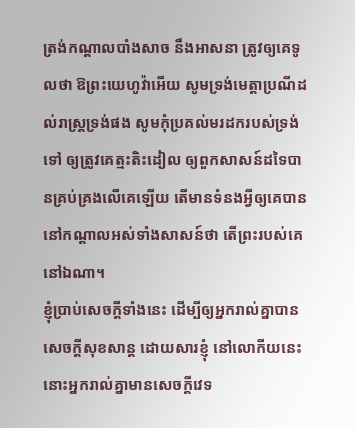ត្រង់កណ្តាលបាំងសាច នឹងអាសនា ត្រូវឲ្យគេទូលថា ឱព្រះយេហូវ៉ាអើយ សូមទ្រង់មេត្តាប្រណីដល់រាស្ត្រទ្រង់ផង សូមកុំប្រគល់មរដករបស់ទ្រង់ទៅ ឲ្យត្រូវគេត្មះតិះដៀល ឲ្យពួកសាសន៍ដទៃបានគ្រប់គ្រងលើគេឡើយ តើមានទំនងអ្វីឲ្យគេបាននៅកណ្តាលអស់ទាំងសាសន៍ថា តើព្រះរបស់គេនៅឯណា។
ខ្ញុំប្រាប់សេចក្ដីទាំងនេះ ដើម្បីឲ្យអ្នករាល់គ្នាបានសេចក្ដីសុខសាន្ត ដោយសារខ្ញុំ នៅលោកីយនេះ នោះអ្នករាល់គ្នាមានសេចក្ដីវេទ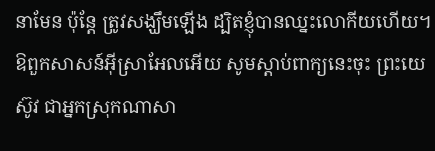នាមែន ប៉ុន្តែ ត្រូវសង្ឃឹមឡើង ដ្បិតខ្ញុំបានឈ្នះលោកីយហើយ។
ឱពួកសាសន៍អ៊ីស្រាអែលអើយ សូមស្តាប់ពាក្យនេះចុះ ព្រះយេស៊ូវ ជាអ្នកស្រុកណាសា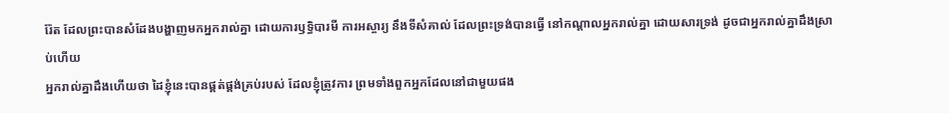រ៉ែត ដែលព្រះបានសំដែងបង្ហាញមកអ្នករាល់គ្នា ដោយការឫទ្ធិបារមី ការអស្ចារ្យ នឹងទីសំគាល់ ដែលព្រះទ្រង់បានធ្វើ នៅកណ្តាលអ្នករាល់គ្នា ដោយសារទ្រង់ ដូចជាអ្នករាល់គ្នាដឹងស្រាប់ហើយ
អ្នករាល់គ្នាដឹងហើយថា ដៃខ្ញុំនេះបានផ្គត់ផ្គង់គ្រប់របស់ ដែលខ្ញុំត្រូវការ ព្រមទាំងពួកអ្នកដែលនៅជាមួយផង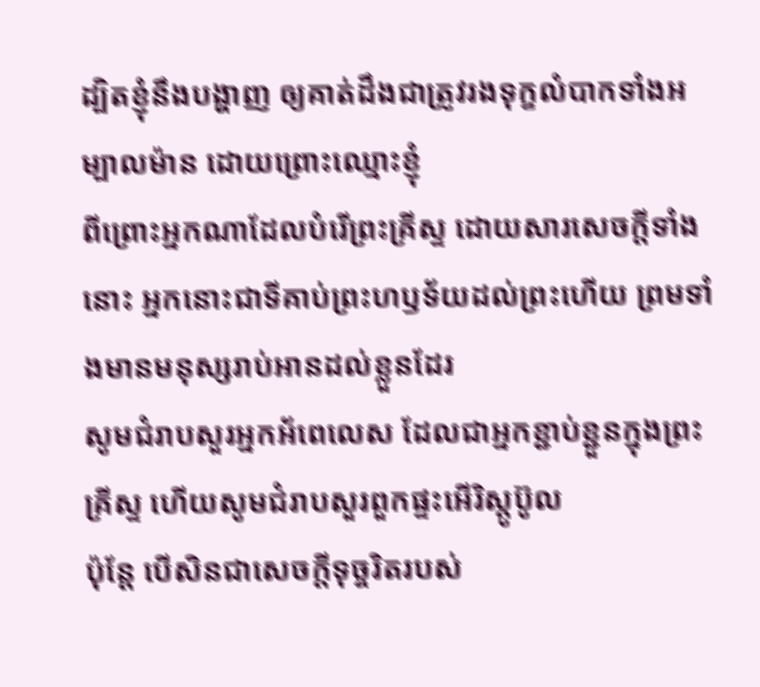ដ្បិតខ្ញុំនឹងបង្ហាញ ឲ្យគាត់ដឹងជាត្រូវរងទុក្ខលំបាកទាំងអម្បាលម៉ាន ដោយព្រោះឈ្មោះខ្ញុំ
ពីព្រោះអ្នកណាដែលបំរើព្រះគ្រីស្ទ ដោយសារសេចក្ដីទាំងនោះ អ្នកនោះជាទីគាប់ព្រះហឫទ័យដល់ព្រះហើយ ព្រមទាំងមានមនុស្សរាប់អានដល់ខ្លួនដែរ
សូមជំរាបសួរអ្នកអ័ពេលេស ដែលជាអ្នកខ្ជាប់ខ្ជួនក្នុងព្រះគ្រីស្ទ ហើយសូមជំរាបសួរពួកផ្ទះអើរិស្តូប៊ូល
ប៉ុន្តែ បើសិនជាសេចក្ដីទុច្ចរិតរបស់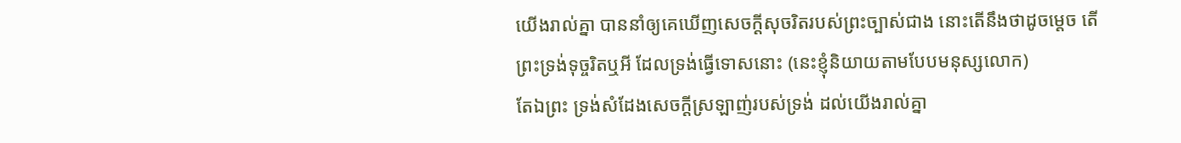យើងរាល់គ្នា បាននាំឲ្យគេឃើញសេចក្ដីសុចរិតរបស់ព្រះច្បាស់ជាង នោះតើនឹងថាដូចម្តេច តើព្រះទ្រង់ទុច្ចរិតឬអី ដែលទ្រង់ធ្វើទោសនោះ (នេះខ្ញុំនិយាយតាមបែបមនុស្សលោក)
តែឯព្រះ ទ្រង់សំដែងសេចក្ដីស្រឡាញ់របស់ទ្រង់ ដល់យើងរាល់គ្នា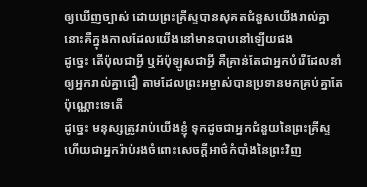ឲ្យឃើញច្បាស់ ដោយព្រះគ្រីស្ទបានសុគតជំនួសយើងរាល់គ្នា នោះគឺក្នុងកាលដែលយើងនៅមានបាបនៅឡើយផង
ដូច្នេះ តើប៉ុលជាអ្វី ឬអ័ប៉ុឡូសជាអ្វី គឺគ្រាន់តែជាអ្នកបំរើដែលនាំឲ្យអ្នករាល់គ្នាជឿ តាមដែលព្រះអម្ចាស់បានប្រទានមកគ្រប់គ្នាតែប៉ុណ្ណោះទេតើ
ដូច្នេះ មនុស្សត្រូវរាប់យើងខ្ញុំ ទុកដូចជាអ្នកជំនួយនៃព្រះគ្រីស្ទ ហើយជាអ្នករ៉ាប់រងចំពោះសេចក្ដីអាថ៌កំបាំងនៃព្រះវិញ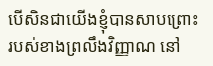បើសិនជាយើងខ្ញុំបានសាបព្រោះរបស់ខាងព្រលឹងវិញ្ញាណ នៅ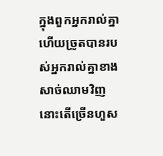ក្នុងពួកអ្នករាល់គ្នា ហើយច្រូតបានរបស់អ្នករាល់គ្នាខាងសាច់ឈាមវិញ នោះតើច្រើនហួស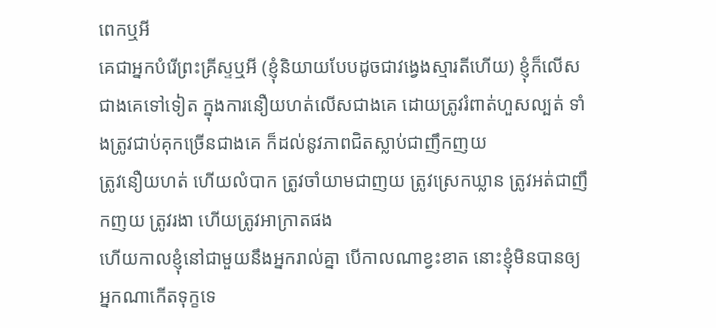ពេកឬអី
គេជាអ្នកបំរើព្រះគ្រីស្ទឬអី (ខ្ញុំនិយាយបែបដូចជាវង្វេងស្មារតីហើយ) ខ្ញុំក៏លើសជាងគេទៅទៀត ក្នុងការនឿយហត់លើសជាងគេ ដោយត្រូវរំពាត់ហួសល្បត់ ទាំងត្រូវជាប់គុកច្រើនជាងគេ ក៏ដល់នូវភាពជិតស្លាប់ជាញឹកញយ
ត្រូវនឿយហត់ ហើយលំបាក ត្រូវចាំយាមជាញយ ត្រូវស្រេកឃ្លាន ត្រូវអត់ជាញឹកញយ ត្រូវរងា ហើយត្រូវអាក្រាតផង
ហើយកាលខ្ញុំនៅជាមួយនឹងអ្នករាល់គ្នា បើកាលណាខ្វះខាត នោះខ្ញុំមិនបានឲ្យអ្នកណាកើតទុក្ខទេ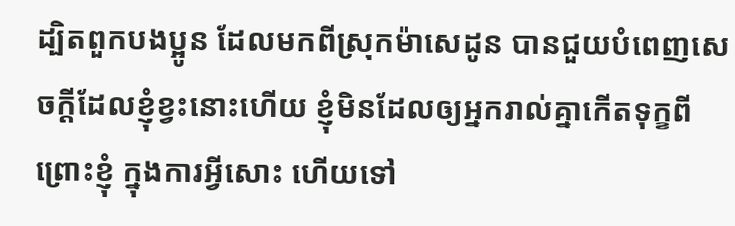ដ្បិតពួកបងប្អូន ដែលមកពីស្រុកម៉ាសេដូន បានជួយបំពេញសេចក្ដីដែលខ្ញុំខ្វះនោះហើយ ខ្ញុំមិនដែលឲ្យអ្នករាល់គ្នាកើតទុក្ខពីព្រោះខ្ញុំ ក្នុងការអ្វីសោះ ហើយទៅ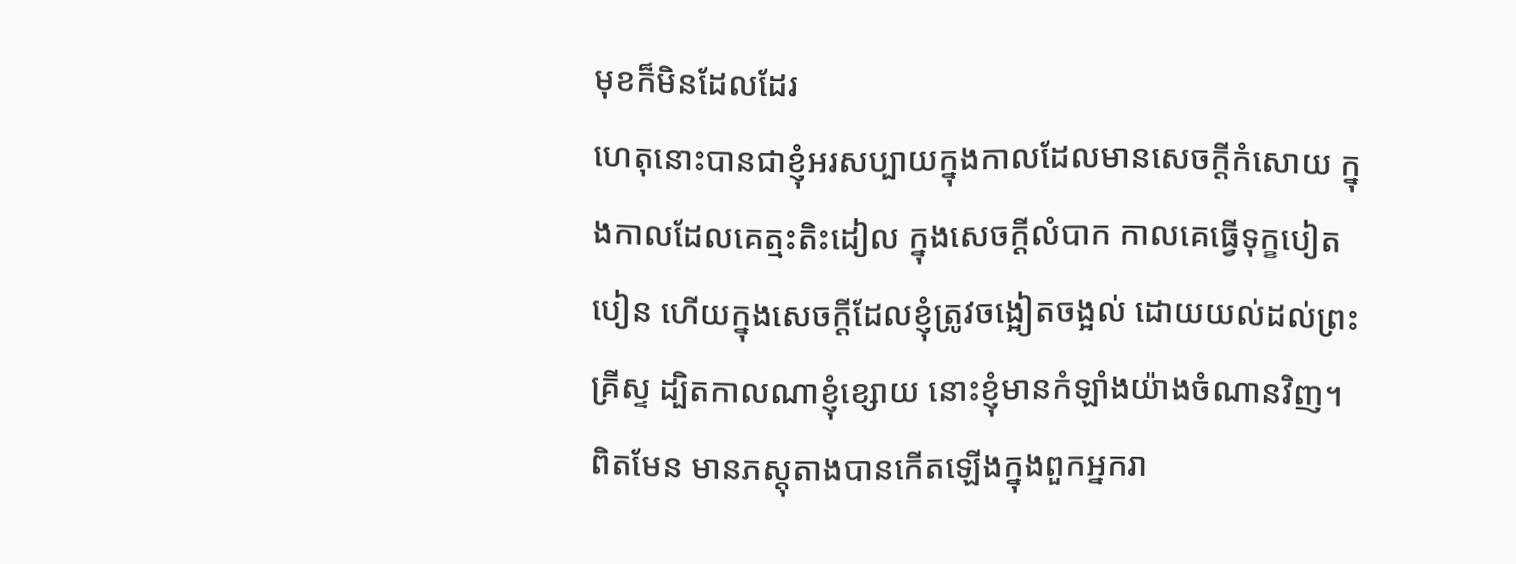មុខក៏មិនដែលដែរ
ហេតុនោះបានជាខ្ញុំអរសប្បាយក្នុងកាលដែលមានសេចក្ដីកំសោយ ក្នុងកាលដែលគេត្មះតិះដៀល ក្នុងសេចក្ដីលំបាក កាលគេធ្វើទុក្ខបៀតបៀន ហើយក្នុងសេចក្ដីដែលខ្ញុំត្រូវចង្អៀតចង្អល់ ដោយយល់ដល់ព្រះគ្រីស្ទ ដ្បិតកាលណាខ្ញុំខ្សោយ នោះខ្ញុំមានកំឡាំងយ៉ាងចំណានវិញ។
ពិតមែន មានភស្តុតាងបានកើតឡើងក្នុងពួកអ្នករា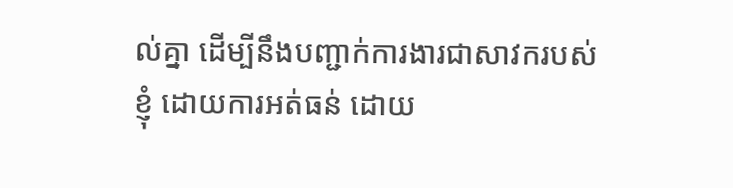ល់គ្នា ដើម្បីនឹងបញ្ជាក់ការងារជាសាវករបស់ខ្ញុំ ដោយការអត់ធន់ ដោយ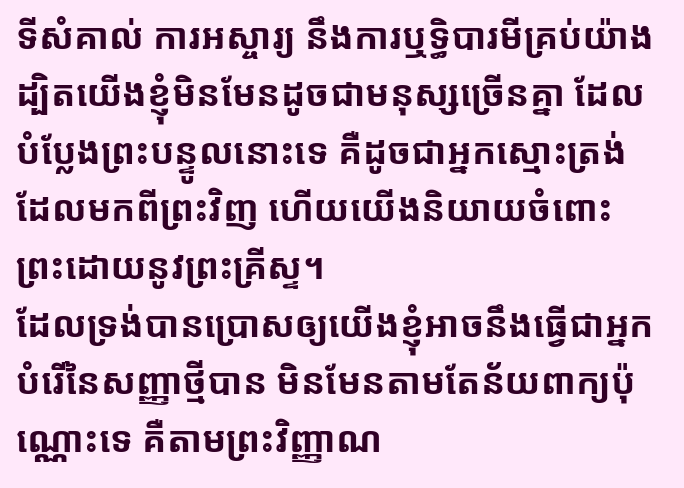ទីសំគាល់ ការអស្ចារ្យ នឹងការឬទ្ធិបារមីគ្រប់យ៉ាង
ដ្បិតយើងខ្ញុំមិនមែនដូចជាមនុស្សច្រើនគ្នា ដែលបំប្លែងព្រះបន្ទូលនោះទេ គឺដូចជាអ្នកស្មោះត្រង់ ដែលមកពីព្រះវិញ ហើយយើងនិយាយចំពោះព្រះដោយនូវព្រះគ្រីស្ទ។
ដែលទ្រង់បានប្រោសឲ្យយើងខ្ញុំអាចនឹងធ្វើជាអ្នកបំរើនៃសញ្ញាថ្មីបាន មិនមែនតាមតែន័យពាក្យប៉ុណ្ណោះទេ គឺតាមព្រះវិញ្ញាណ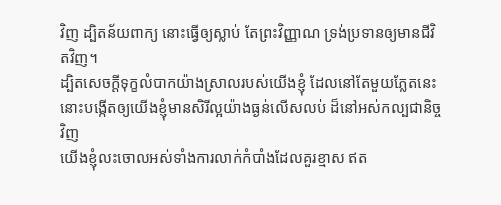វិញ ដ្បិតន័យពាក្យ នោះធ្វើឲ្យស្លាប់ តែព្រះវិញ្ញាណ ទ្រង់ប្រទានឲ្យមានជីវិតវិញ។
ដ្បិតសេចក្ដីទុក្ខលំបាកយ៉ាងស្រាលរបស់យើងខ្ញុំ ដែលនៅតែមួយភ្លែតនេះ នោះបង្កើតឲ្យយើងខ្ញុំមានសិរីល្អយ៉ាងធ្ងន់លើសលប់ ដ៏នៅអស់កល្បជានិច្ចវិញ
យើងខ្ញុំលះចោលអស់ទាំងការលាក់កំបាំងដែលគួរខ្មាស ឥត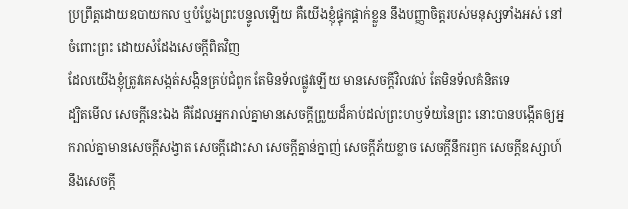ប្រព្រឹត្តដោយឧបាយកល ឬបំប្លែងព្រះបន្ទូលឡើយ គឺយើងខ្ញុំផ្ទុកផ្តាក់ខ្លួន នឹងបញ្ញាចិត្តរបស់មនុស្សទាំងអស់ នៅចំពោះព្រះ ដោយសំដែងសេចក្ដីពិតវិញ
ដែលយើងខ្ញុំត្រូវគេសង្កត់សង្កិនគ្រប់ជំពូក តែមិនទ័លផ្លូវឡើយ មានសេចក្ដីវិលវល់ តែមិនទ័លគំនិតទេ
ដ្បិតមើល សេចក្ដីនេះឯង គឺដែលអ្នករាល់គ្នាមានសេចក្ដីព្រួយដ៏គាប់ដល់ព្រះហឫទ័យនៃព្រះ នោះបានបង្កើតឲ្យអ្នករាល់គ្នាមានសេចក្ដីសង្វាត សេចក្ដីដោះសា សេចក្ដីគ្នាន់ក្នាញ់ សេចក្ដីភ័យខ្លាច សេចក្ដីនឹករឭក សេចក្ដីឧស្សាហ៍ នឹងសេចក្ដី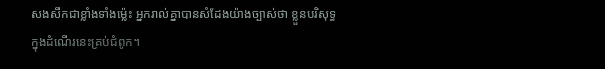សងសឹកជាខ្លាំងទាំងម៉្លេះ អ្នករាល់គ្នាបានសំដែងយ៉ាងច្បាស់ថា ខ្លួនបរិសុទ្ធក្នុងដំណើរនេះគ្រប់ជំពូក។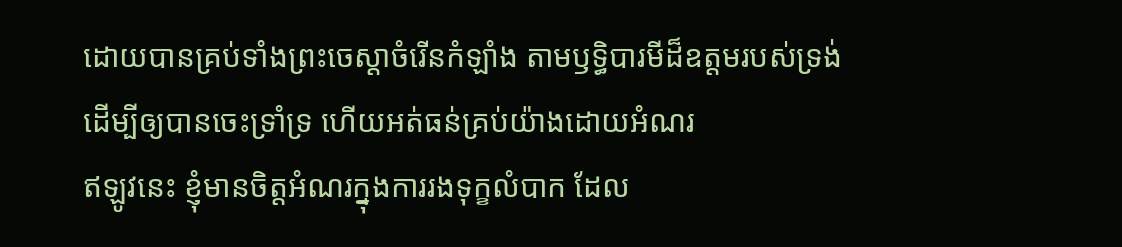ដោយបានគ្រប់ទាំងព្រះចេស្តាចំរើនកំឡាំង តាមឫទ្ធិបារមីដ៏ឧត្តមរបស់ទ្រង់ ដើម្បីឲ្យបានចេះទ្រាំទ្រ ហើយអត់ធន់គ្រប់យ៉ាងដោយអំណរ
ឥឡូវនេះ ខ្ញុំមានចិត្តអំណរក្នុងការរងទុក្ខលំបាក ដែល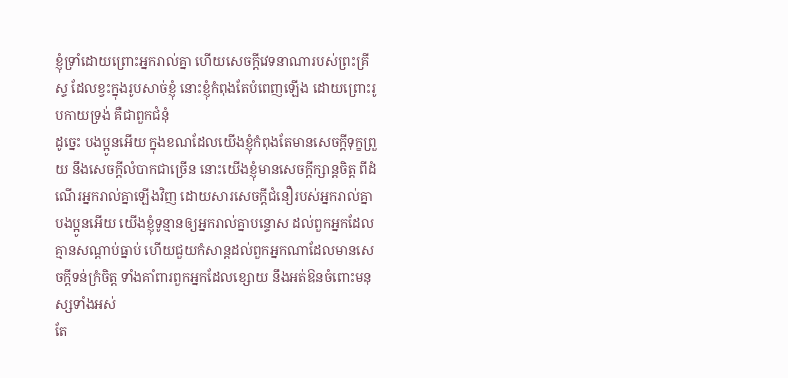ខ្ញុំទ្រាំដោយព្រោះអ្នករាល់គ្នា ហើយសេចក្ដីវេទនាណារបស់ព្រះគ្រីស្ទ ដែលខ្វះក្នុងរូបសាច់ខ្ញុំ នោះខ្ញុំកំពុងតែបំពេញឡើង ដោយព្រោះរូបកាយទ្រង់ គឺជាពួកជំនុំ
ដូច្នេះ បងប្អូនអើយ ក្នុងខណដែលយើងខ្ញុំកំពុងតែមានសេចក្ដីទុក្ខព្រួយ នឹងសេចក្ដីលំបាកជាច្រើន នោះយើងខ្ញុំមានសេចក្ដីក្សាន្តចិត្ត ពីដំណើរអ្នករាល់គ្នាឡើងវិញ ដោយសារសេចក្ដីជំនឿរបស់អ្នករាល់គ្នា
បងប្អូនអើយ យើងខ្ញុំទូន្មានឲ្យអ្នករាល់គ្នាបន្ទោស ដល់ពួកអ្នកដែលគ្មានសណ្តាប់ធ្នាប់ ហើយជួយកំសាន្តដល់ពួកអ្នកណាដែលមានសេចក្ដីទន់ក្រំចិត្ត ទាំងគាំពារពួកអ្នកដែលខ្សោយ នឹងអត់ឱនចំពោះមនុស្សទាំងអស់
តែ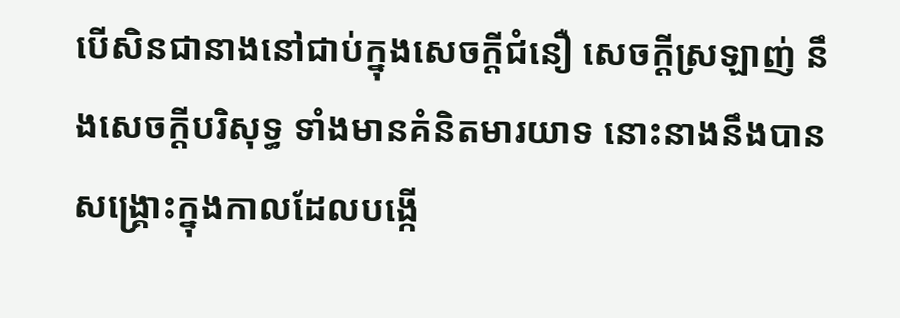បើសិនជានាងនៅជាប់ក្នុងសេចក្ដីជំនឿ សេចក្ដីស្រឡាញ់ នឹងសេចក្ដីបរិសុទ្ធ ទាំងមានគំនិតមារយាទ នោះនាងនឹងបានសង្គ្រោះក្នុងកាលដែលបង្កើ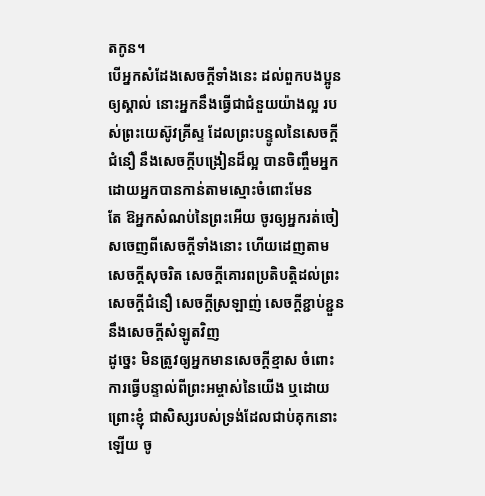តកូន។
បើអ្នកសំដែងសេចក្ដីទាំងនេះ ដល់ពួកបងប្អូនឲ្យស្គាល់ នោះអ្នកនឹងធ្វើជាជំនួយយ៉ាងល្អ របស់ព្រះយេស៊ូវគ្រីស្ទ ដែលព្រះបន្ទូលនៃសេចក្ដីជំនឿ នឹងសេចក្ដីបង្រៀនដ៏ល្អ បានចិញ្ចឹមអ្នក ដោយអ្នកបានកាន់តាមស្មោះចំពោះមែន
តែ ឱអ្នកសំណប់នៃព្រះអើយ ចូរឲ្យអ្នករត់ចៀសចេញពីសេចក្ដីទាំងនោះ ហើយដេញតាមសេចក្ដីសុចរិត សេចក្ដីគោរពប្រតិបត្តិដល់ព្រះ សេចក្ដីជំនឿ សេចក្ដីស្រឡាញ់ សេចក្ដីខ្ជាប់ខ្ជួន នឹងសេចក្ដីសំឡូតវិញ
ដូច្នេះ មិនត្រូវឲ្យអ្នកមានសេចក្ដីខ្មាស ចំពោះការធ្វើបន្ទាល់ពីព្រះអម្ចាស់នៃយើង ឬដោយព្រោះខ្ញុំ ជាសិស្សរបស់ទ្រង់ដែលជាប់គុកនោះឡើយ ចូ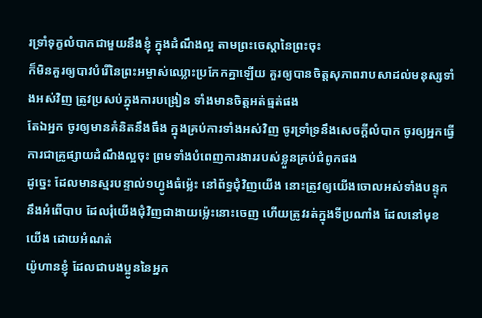រទ្រាំទុក្ខលំបាកជាមួយនឹងខ្ញុំ ក្នុងដំណឹងល្អ តាមព្រះចេស្តានៃព្រះចុះ
ក៏មិនគួរឲ្យបាវបំរើនៃព្រះអម្ចាស់ឈ្លោះប្រកែកគ្នាឡើយ គួរឲ្យបានចិត្តសុភាពរាបសាដល់មនុស្សទាំងអស់វិញ ត្រូវប្រសប់ក្នុងការបង្រៀន ទាំងមានចិត្តអត់ធ្មត់ផង
តែឯអ្នក ចូរឲ្យមានគំនិតនឹងធឹង ក្នុងគ្រប់ការទាំងអស់វិញ ចូរទ្រាំទ្រនឹងសេចក្ដីលំបាក ចូរឲ្យអ្នកធ្វើការជាគ្រូផ្សាយដំណឹងល្អចុះ ព្រមទាំងបំពេញការងាររបស់ខ្លួនគ្រប់ជំពូកផង
ដូច្នេះ ដែលមានស្មរបន្ទាល់១ហ្វូងធំម៉្លេះ នៅព័ទ្ធជុំវិញយើង នោះត្រូវឲ្យយើងចោលអស់ទាំងបន្ទុក នឹងអំពើបាប ដែលរុំយើងជុំវិញជាងាយម៉្លេះនោះចេញ ហើយត្រូវរត់ក្នុងទីប្រណាំង ដែលនៅមុខយើង ដោយអំណត់
យ៉ូហានខ្ញុំ ដែលជាបងប្អូននៃអ្នក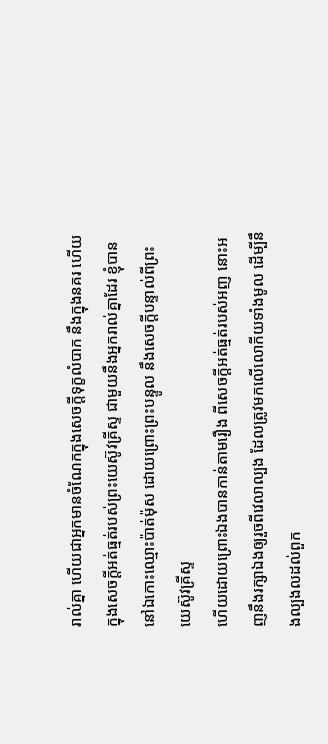រាល់គ្នា ហើយជាអ្នកមានចំណែកក្នុងសេចក្ដីទុក្ខលំបាក នឹងក្នុងនគរ ហើយក្នុងសេចក្ដីអត់ធ្មត់របស់ព្រះយេស៊ូវគ្រីស្ទ ជាមួយនឹងអ្នករាល់គ្នាដែរ ខ្ញុំបាននៅឯកោះឈ្មោះប៉ាត់ម៉ុស ដោយព្រោះព្រះបន្ទូល នឹងសេចក្ដីបន្ទាល់ពីព្រះយេស៊ូវគ្រីស្ទ
ហើយដោយព្រោះឯងបានកាន់តាមរឿង ពីសេចក្ដីអត់ធ្មត់របស់អញ នោះអញនឹងរក្សាឯងឲ្យរួចពីវេលាល្បង ដែលត្រូវមកលើលោកីយទាំងមូល ដើម្បីនឹងល្បងលដល់ពួក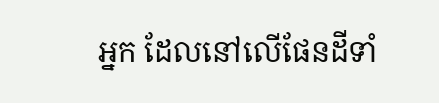អ្នក ដែលនៅលើផែនដីទាំ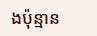ងប៉ុន្មាន